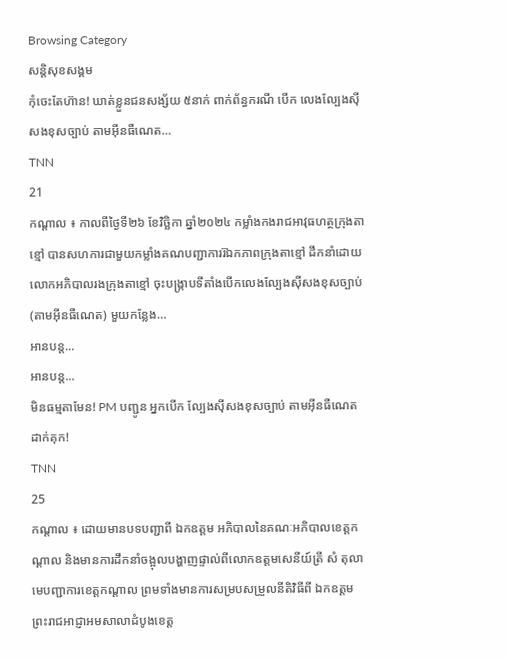Browsing Category
សន្តិសុខសង្គម
កុំចេះតែហ៊ាន! ឃាត់ខ្លួនជនសង្ស័យ ៥នាក់ ពាក់ព័ន្ធករណី បើក លេងល្បែងស៊ីសងខុសច្បាប់ តាមអុីនធឺណេត…
TNN
21
កណ្តាល ៖ កាលពីថ្ងៃទី២៦ ខែវិច្ឆិកា ឆ្នាំ២០២៤ កម្លាំងកងរាជអាវុធហត្ថក្រុងតាខ្មៅ បានសហការជាមួយកម្លាំងគណបញ្ជាការរ៊ឯកភាពក្រុងតាខ្មៅ ដឹកនាំដោយលោកអភិបាលរងក្រុងតាខ្មៅ ចុះបង្ក្រាបទីតាំងបើកលេងល្បែងស៊ីសងខុសច្បាប់(តាមអ៊ីនធឺណេត) មួយកន្លែង…
អានបន្ត...
អានបន្ត...
មិនធម្មតាមែន! PM បញ្ជូន អ្នកបើក ល្បែងស៊ីសងខុសច្បាប់ តាមអុីនធឺណេត ដាក់គុក!
TNN
25
កណ្តាល ៖ ដោយមានបទបញ្ជាពី ឯកឧត្តម អភិបាលនៃគណៈអភិបាលខេត្តកណ្តាល និងមានការដឹកនាំចង្អុលបង្ហាញផ្ទាល់ពីលោកឧត្តមសេនីយ៍ត្រី សំ តុលា មេបញ្ជាការខេត្តកណ្តាល ព្រមទាំងមានការសម្របសម្រួលនីតិវិធីពី ឯកឧត្តម ព្រះរាជអាជ្ញាអមសាលាដំបូងខេត្ត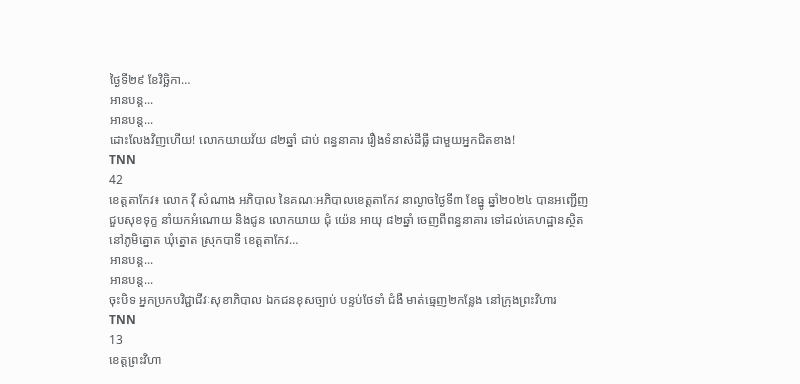ថ្ងៃទី២៩ ខែវិច្ឆិកា…
អានបន្ត...
អានបន្ត...
ដោះលែងវិញហើយ! លោកយាយវ័យ ៨២ឆ្នាំ ជាប់ ពន្ធនាគារ រឿងទំនាស់ដីធ្លី ជាមួយអ្នកជិតខាង!
TNN
42
ខេត្តតាកែវ៖ លោក វ៉ី សំណាង អភិបាល នៃគណៈអភិបាលខេត្តតាកែវ នាល្ងាចថ្ងៃទី៣ ខែធ្នូ ឆ្នាំ២០២៤ បានអញ្ជើញជួបសុខទុក្ខ នាំយកអំណោយ និងជូន លោកយាយ ជុំ យ៉េន អាយុ ៨២ឆ្នាំ ចេញពីពន្ធនាគារ ទៅដល់គេហដ្ឋានស្ថិតនៅភូមិត្នោត ឃុំត្នោត ស្រុកបាទី ខេត្តតាកែវ…
អានបន្ត...
អានបន្ត...
ចុះបិទ អ្នកប្រកបវិជ្ជាជីវៈសុខាភិបាល ឯកជនខុសច្បាប់ បន្ទប់ថែទាំ ជំងឺ មាត់ធ្មេញ២កន្លែង នៅក្រុងព្រះវិហារ
TNN
13
ខេត្តព្រះវិហា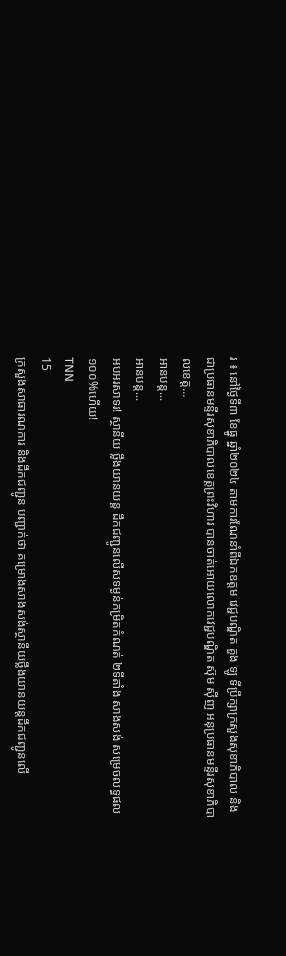រ ៖ នៅថ្ងៃទី៣ ខែធ្នូ ឆ្នាំ២០២៤ តាមការណែនាំពីឯកឧត្តម វេជ្ជបណ្ឌិត គួង ឡូ ទីប្រឹក្សាក្រសួងសុខាភិបាល និងជាប្រធានមន្ទីរសុខាភិបាលខេត្តព្រះវិហារ បានចាត់អោយលោកវេជ្ជបណ្ឌិត ស៊ុម សុីញ អនុប្រធានមន្ទីរសុខាភិបាលខេត្ត…
អានបន្ត...
អានបន្ត...
អបអរសាទរ! ស្ថានីយ ថ្លឹងយានយន្ត ដឹកជញ្ជូនលើសទម្ងន់កម្រិតកំណត់ ២ទីតាំង សាងសង់ សម្រេចលទ្ធផល ១០០%ហើយ!
TNN
15
ក្រសួងសាធារណការ និងដឹកជញ្ជូន បញ្ជាក់ថា គម្រោងសាងសង់ស្ថានីយថ្លឹងយានយន្តដឹកជញ្ជូនលើ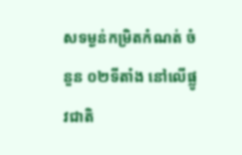សទម្ងន់កម្រិតកំណត់ ចំនួន ០២ទីតាំង នៅលើផ្លូវជាតិ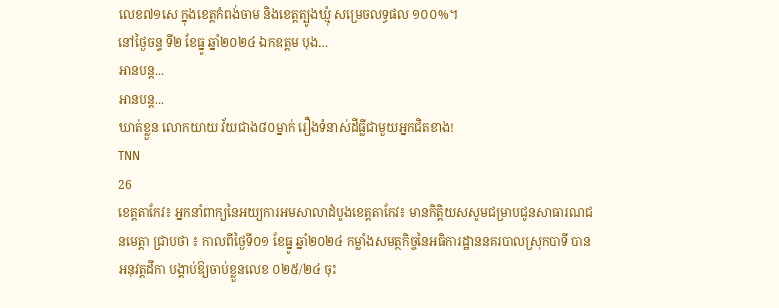លេខ៧១សេ ក្នុងខេត្តកំពង់ចាម និងខេត្តត្បូងឃ្មុំ សម្រេចលទ្ធផល ១០០%។
នៅថ្ងៃចន្ទ ទី២ ខែធ្នូ ឆ្នាំ២០២៤ ឯកឧត្តម បុង…
អានបន្ត...
អានបន្ត...
ឃាត់ខ្លួន លោកយាយ វ័យជាង៨០ម្នាក់ រឿងទំនាស់ដីធ្លីជាមួយអ្នកជិតខាង!
TNN
26
ខេត្តតាកែវ៖ អ្នកនាំពាក្យនៃអយ្យការអមសាលាដំបូងខេត្តតាកែវ៖ មានកិត្តិយសសូមជម្រាបជូនសាធារណជនមេត្តា ជ្រាបថា ៖ កាលពីថ្ងៃទី០១ ខែធ្នូ ឆ្នាំ២០២៤ កម្លាំងសមត្ថកិច្ចនៃអធិការដ្ឋាននគរបាលស្រុកបាទី បានអនុវត្តដីកា បង្គាប់ឱ្យចាប់ខ្លួនលេខ ០២៥/២៤ ចុះ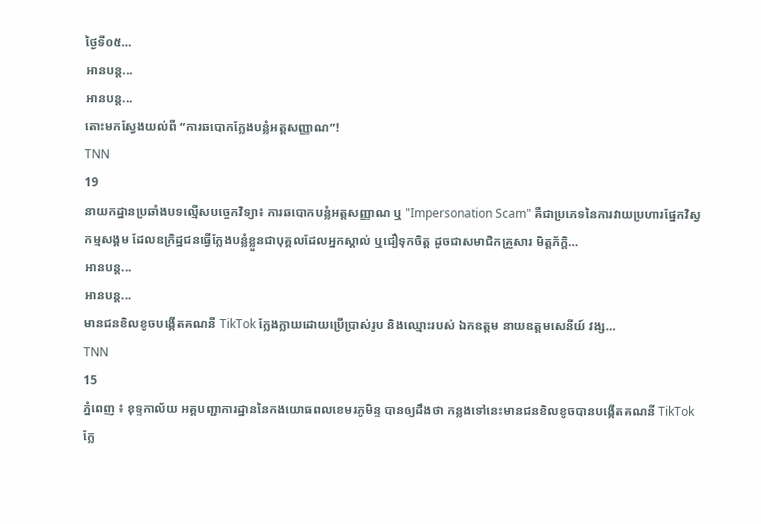ថ្ងៃទី០៥…
អានបន្ត...
អានបន្ត...
តោះមកស្វែងយល់ពី “ការឆបោកក្លែងបន្លំអត្តសញ្ញាណ”!
TNN
19
នាយកដ្ឋានប្រឆាំងបទល្មើសបច្ចេកវិទ្យា៖ ការឆបោកបន្លំអត្តសញ្ញាណ ឬ "Impersonation Scam" គឺជាប្រភេទនៃការវាយប្រហារផ្នែកវិស្វកម្មសង្គម ដែលឧក្រិដ្ឋជនធ្វើក្លែងបន្លំខ្លួនជាបុគ្គលដែលអ្នកស្គាល់ ឬជឿទុកចិត្ត ដូចជាសមាជិកគ្រួសារ មិត្តភ័ក្តិ…
អានបន្ត...
អានបន្ត...
មានជនខិលខូចបង្កើតគណនី TikTok ក្លែងក្លាយដោយប្រើប្រាស់រូប និងឈ្មោះរបស់ ឯកឧត្ដម នាយឧត្តមសេនីយ៍ វង្ស…
TNN
15
ភ្នំពេញ ៖ ខុទ្ទកាល័យ អគ្គបញ្ជាការដ្ឋាននៃកងយោធពលខេមរភូមិន្ទ បានឲ្យដឹងថា កន្លងទៅនេះមានជនខិលខូចបានបង្កើតគណនី TikTok ក្លែ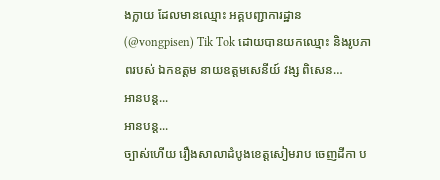ងក្លាយ ដែលមានឈ្មោះ អគ្គបញ្ជាការដ្ឋាន (@vongpisen) Tik Tok ដោយបានយកឈ្មោះ និងរូបភាពរបស់ ឯកឧត្ដម នាយឧត្តមសេនីយ៍ វង្ស ពិសេន…
អានបន្ត...
អានបន្ត...
ច្បាស់ហើយ រឿងសាលាដំបូងខេត្តសៀមរាប ចេញដីកា ប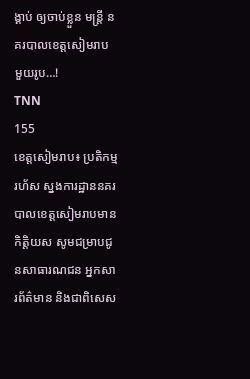ង្គាប់ ឲ្យចាប់ខ្លួន មន្ត្រី នគរបាលខេត្តសៀមរាប មួយរូប…!
TNN
155
ខេត្តសៀមរាប៖ ប្រតិកម្មរហ័ស ស្នងការដ្ឋាននគរបាលខេត្តសៀមរាបមានកិត្តិយស សូមជម្រាបជូនសាធារណជន អ្នកសារព័ត៌មាន និងជាពិសេស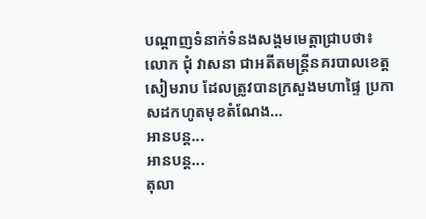បណ្ដាញទំនាក់ទំនងសង្គមមេត្តាជ្រាបថា៖ លោក ជុំ វាសនា ជាអតីតមន្រ្តីនគរបាលខេត្តសៀមរាប ដែលត្រូវបានក្រសួងមហាផ្ទៃ ប្រកាសដកហូតមុខតំណែង…
អានបន្ត...
អានបន្ត...
តុលា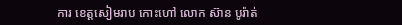ការ ខេត្តសៀមរាប កោះហៅ លោក ស៊ាន បូរ៉ាត់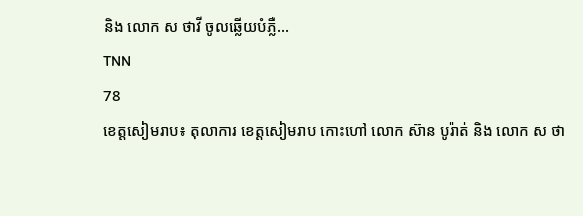និង លោក ស ថាវី ចូលឆ្លើយបំភ្លឺ…
TNN
78
ខេត្តសៀមរាប៖ តុលាការ ខេត្តសៀមរាប កោះហៅ លោក ស៊ាន បូរ៉ាត់ និង លោក ស ថា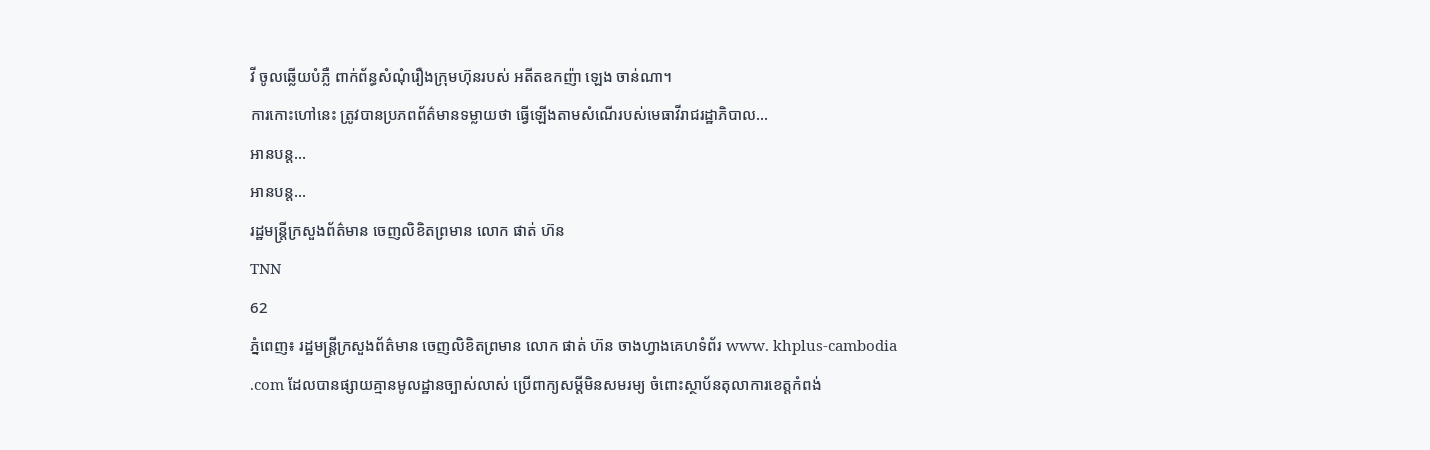វី ចូលឆ្លើយបំភ្លឺ ពាក់ព័ន្ធសំណុំរឿងក្រុមហ៊ុនរបស់ អតីតឧកញ៉ា ឡេង ចាន់ណា។
ការកោះហៅនេះ ត្រូវបានប្រភពព័ត៌មានទម្លាយថា ធ្វើឡើងតាមសំណើរបស់មេធាវីរាជរដ្ឋាភិបាល…
អានបន្ត...
អានបន្ត...
រដ្ឋមន្ត្រីក្រសួងព័ត៌មាន ចេញលិខិតព្រមាន លោក ផាត់ ហ៊ន
TNN
62
ភ្នំពេញ៖ រដ្ឋមន្ត្រីក្រសួងព័ត៌មាន ចេញលិខិតព្រមាន លោក ផាត់ ហ៊ន ចាងហ្វាងគេហទំព័រ www. khplus-cambodia .com ដែលបានផ្សាយគ្មានមូលដ្ឋានច្បាស់លាស់ ប្រើពាក្យសម្តីមិនសមរម្យ ចំពោះស្ថាប័នតុលាការខេត្តកំពង់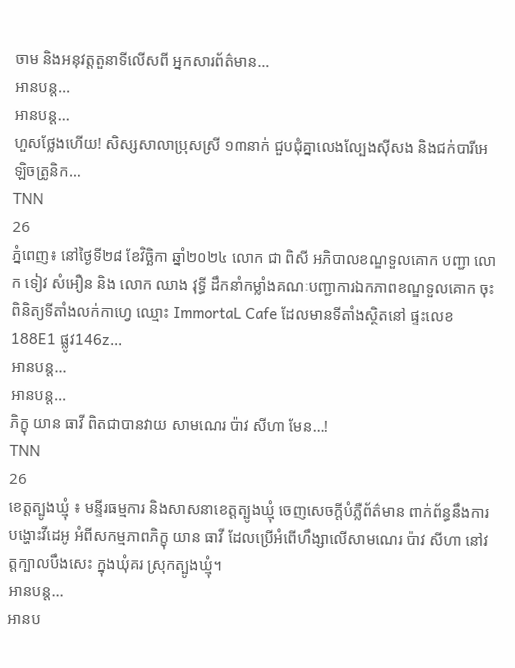ចាម និងអនុវត្តតួនាទីលើសពី អ្នកសារព័ត៌មាន…
អានបន្ត...
អានបន្ត...
ហួសថ្លែងហើយ! សិស្សសាលាប្រុសស្រី ១៣នាក់ ជួបជុំគ្នាលេងល្បែងស៊ីសង និងជក់បារីអេឡិចត្រូនិក…
TNN
26
ភ្នំពេញ៖ នៅថ្ងៃទី២៨ ខែវិច្ឆិកា ឆ្នាំ២០២៤ លោក ជា ពិសី អភិបាលខណ្ឌទួលគោក បញ្ជា លោក ទៀវ សំអឿន និង លោក ឈាង វុទ្ធី ដឹកនាំកម្លាំងគណៈបញ្ជាការឯកភាពខណ្ឌទួលគោក ចុះពិនិត្យទីតាំងលក់កាហ្វេ ឈ្មោះ ImmortaL Cafe ដែលមានទីតាំងស្ថិតនៅ ផ្ទះលេខ188E1 ផ្លូវ146z…
អានបន្ត...
អានបន្ត...
ភិក្ខុ យាន ធាវី ពិតជាបានវាយ សាមណេរ ប៉ាវ សីហា មែន…!
TNN
26
ខេត្តត្បូងឃ្មុំ ៖ មន្ទីរធម្មការ និងសាសនាខេត្តត្បូងឃ្មុំ ចេញសេចក្តីបំភ្លឺព័ត៌មាន ពាក់ព័ន្ធនឹងការបង្ហោះវីដេអូ អំពីសកម្មភាពភិក្ខុ យាន ធាវី ដែលប្រើអំពើហឹង្សាលើសាមណេរ ប៉ាវ សីហា នៅវត្តក្បាលបឹងសេះ ក្នុងឃុំគរ ស្រុកត្បូងឃ្មុំ។
អានបន្ត...
អានប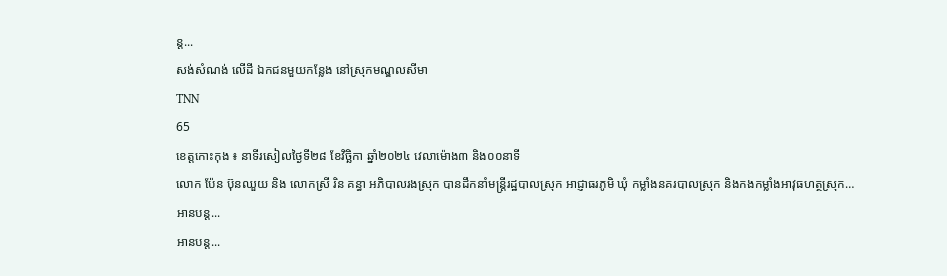ន្ត...
សង់សំណង់ លើដី ឯកជនមួយកន្លែង នៅស្រុកមណ្ឌលសីមា
TNN
65
ខេត្តកោះកុង ៖ នាទីរសៀលថ្ងៃទី២៨ ខែវិច្ឆិកា ឆ្នាំ២០២៤ វេលាម៉ោង៣ និង០០នាទី
លោក ប៉ែន ប៊ុនឈួយ និង លោកស្រី រិន គន្ធា អភិបាលរងស្រុក បានដឹកនាំមន្ត្រីរដ្ឋបាលស្រុក អាជ្ញាធរភូមិ ឃុំ កម្លាំងនគរបាលស្រុក និងកងកម្លាំងអាវុធហត្ថស្រុក…
អានបន្ត...
អានបន្ត...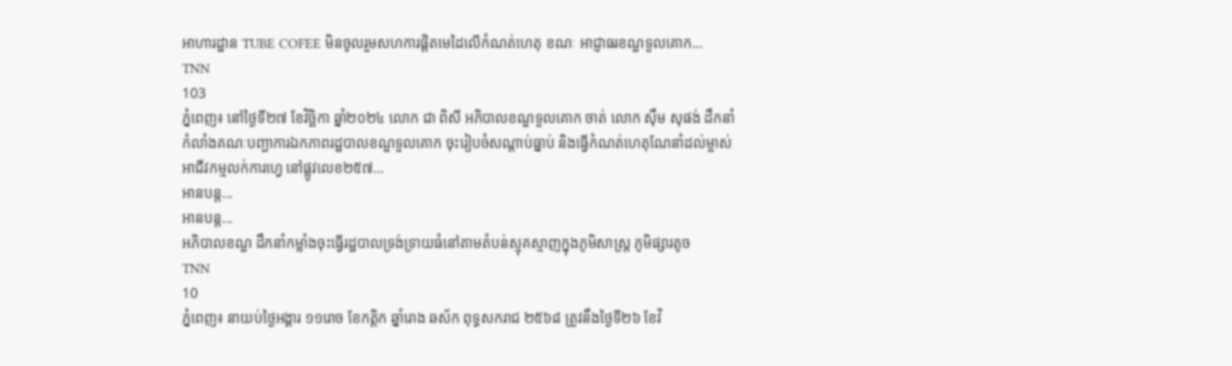អាហារដ្ឋាន TUBE COFEE មិនចូលរួមសហការផ្តិតមេដៃលេីកំណត់ហេតុ ខណៈ អាជ្ញាធរខណ្ឌទួលគោក…
TNN
103
ភ្នំពេញ៖ នៅថ្ងៃទី២៧ ខែវិច្ឆិកា ឆ្នាំ២០២៤ លោក ជា ពិសី អភិបាលខណ្ឌទួលគោក ចាត់ លោក សុឹម សុផង់ ដឹកនាំកំលាំងគណៈបញ្ជាការឯកភាពរដ្ឋបាលខណ្ឌទួលគោក ចុះរៀបចំសណ្តាប់ធ្នាប់ និងធ្វេីកំណត់ហេតុណែនាំដល់ម្ចាស់អាជីវកម្មលក់ការហ្វេ នៅផ្លូវលេខ២៥៧…
អានបន្ត...
អានបន្ត...
អភិបាលខណ្ឌ ដឹកនាំកម្លាំងចុះធ្វើរដ្ឋបាលទ្រង់ទ្រាយធំនៅតាមតំបន់ស្មុគស្មាញក្នុងភូមិសាស្ត្រ ភូមិផ្សារតូច
TNN
10
ភ្នំពេញ៖ នាយប់ថ្ងៃអង្គារ ១១រោច ខែកត្តិក ឆ្នាំរោង ឆស័ក ពុទ្ធសករាជ ២៥៦៨ ត្រូវនឹងថ្ងៃទី២៦ ខែវិ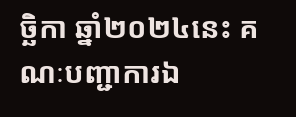ច្ឆិកា ឆ្នាំ២០២៤នេះ គណៈបញ្ជាការឯ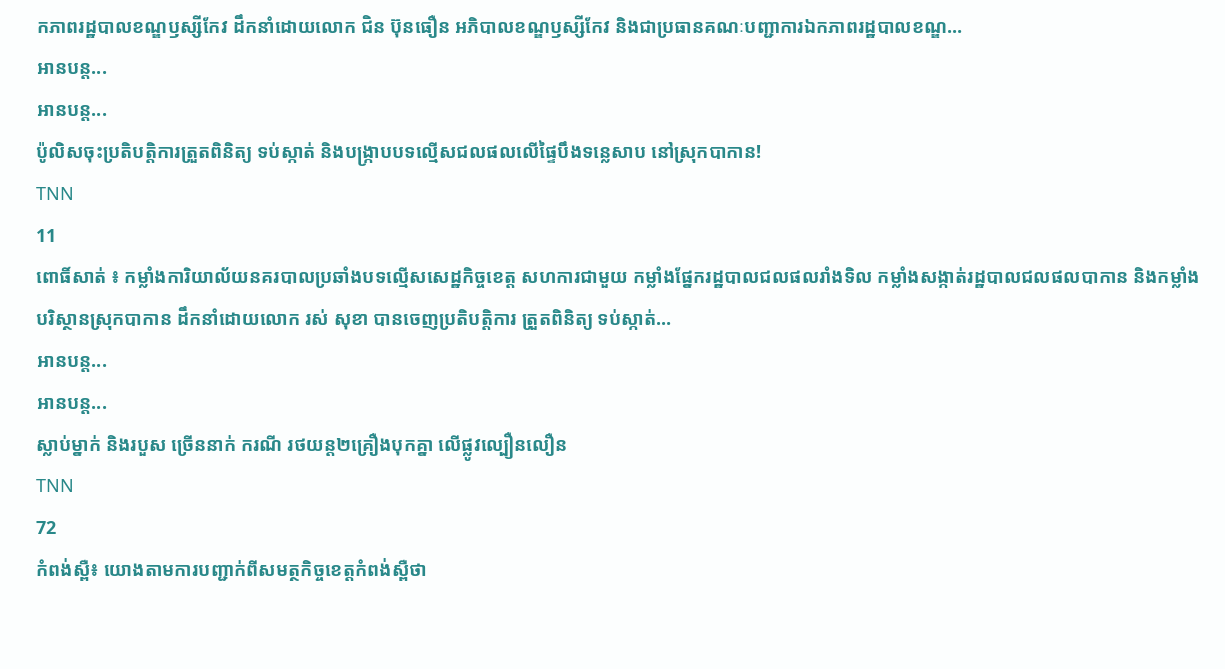កភាពរដ្ឋបាលខណ្ឌឫស្សីកែវ ដឹកនាំដោយលោក ជិន ប៊ុនធឿន អភិបាលខណ្ឌឫស្សីកែវ និងជាប្រធានគណៈបញ្ជាការឯកភាពរដ្ឋបាលខណ្ឌ…
អានបន្ត...
អានបន្ត...
ប៉ូលិសចុះប្រតិបត្តិការត្រួតពិនិត្យ ទប់ស្កាត់ និងបង្រ្កាបបទល្មើសជលផលលើផ្ទៃបឹងទន្លេសាប នៅស្រុកបាកាន!
TNN
11
ពោធិ៍សាត់ ៖ កម្លាំងការិយាល័យនគរបាលប្រឆាំងបទល្មេីសសេដ្ឋកិច្ចខេត្ត សហការជាមួយ កម្លាំងផ្នែករដ្ឋបាលជលផលរាំងទិល កម្លាំងសង្កាត់រដ្ឋបាលជលផលបាកាន និងកម្លាំងបរិស្ថានស្រុកបាកាន ដឹកនាំដោយលោក រស់ សុខា បានចេញប្រតិបត្តិការ ត្រួតពិនិត្យ ទប់ស្កាត់…
អានបន្ត...
អានបន្ត...
ស្លាប់ម្នាក់ និងរបួស ច្រើននាក់ ករណី រថយន្ត២គ្រឿងបុកគ្នា លើផ្លូវល្បឿនលឿន
TNN
72
កំពង់ស្ពឺ៖ យោងតាមការបញ្ជាក់ពីសមត្ថកិច្ចខេត្តកំពង់ស្ពឺថា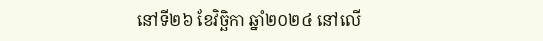នៅទី២៦ ខែវិច្ឆិកា ឆ្នាំ២០២៤ នៅលើ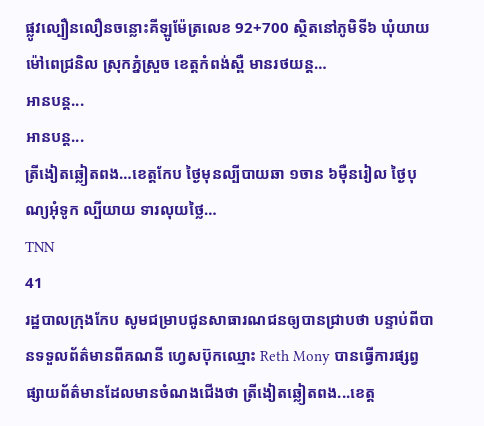ផ្លូវល្បឿនលឿនចន្លោះគីឡូម៉ែត្រលេខ 92+700 ស្ថិតនៅភូមិទី៦ ឃុំយាយម៉ៅពេជ្រនិល ស្រុកភ្នំស្រួច ខេត្តកំពង់ស្ពឺ មានរថយន្ត…
អានបន្ត...
អានបន្ត...
ត្រីងៀតឆ្លៀតពង…ខេត្តកែប ថ្ងៃមុនល្បីបាយឆា ១ចាន ៦ម៉ឺនរៀល ថ្ងៃបុណ្យអុំទូក ល្បីយាយ ទារលុយថ្លៃ…
TNN
41
រដ្ឋបាលក្រុងកែប សូមជម្រាបជូនសាធារណជនឲ្យបានជ្រាបថា បន្ទាប់ពីបានទទួលព័ត៌មានពីគណនី ហ្វេសប៊ុកឈ្មោះ Reth Mony បានធ្វើការផ្សព្វផ្សាយព័ត៌មានដែលមានចំណងជើងថា ត្រីងៀតឆ្លៀតពង...ខេត្ត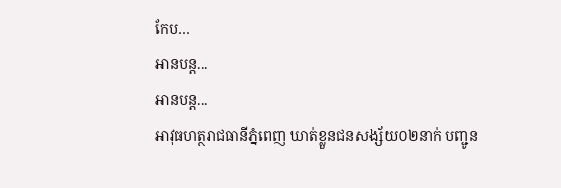កែប…
អានបន្ត...
អានបន្ត...
អាវុធហត្ថរាជធានីភ្នំពេញ ឃាត់ខ្លួនជនសង្ស័យ០២នាក់ បញ្ជូន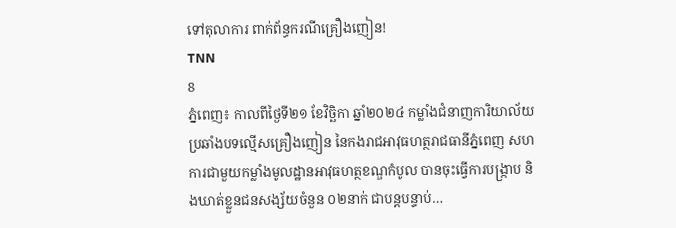ទៅតុលាការ ពាក់ព័ន្ធករណីគ្រឿងញៀន!
TNN
8
ភ្នំពេញ៖ កាលពីថ្ងៃទី២១ ខែវិច្ឆិកា ឆ្នាំ២០២៤ កម្លាំងជំនាញការិយាល័យប្រឆាំងបទល្មើសគ្រឿងញៀន នៃកងរាជអាវុធហត្ថរាជធានីភ្នំពេញ សហការជាមួយកម្លាំងមូលដ្ឋានអាវុធហត្ថខណ្ឌកំបូល បានចុះធ្វើការបង្ក្រាប និងឃាត់ខ្លួនជនសង្ស័យចំនួន ០២នាក់ ជាបន្តបន្ទាប់…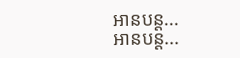អានបន្ត...
អានបន្ត...